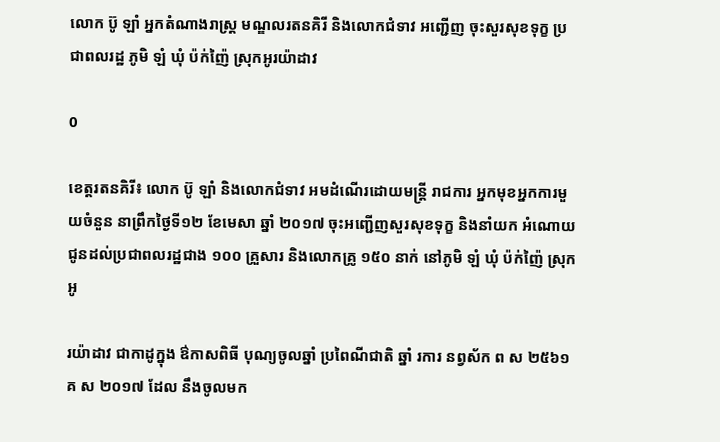លោក ប៊ូ ឡាំ អ្នកតំណាងរាស្រ្ត មណ្ឌលរតនគិរី និងលោកជំទាវ អញ្ជើញ ចុះសួរសុខទុក្ខ ប្រជាពលរដ្ឋ ភូមិ ឡំ ឃុំ ប៉ក់ញ៉ៃ ស្រុកអូរយ៉ាដាវ

0

ខេត្តរតនគិរី៖ លោក ប៊ូ ឡាំ និងលោកជំទាវ អមដំណើរដោយមន្រ្តី រាជការ អ្នកមុខអ្នកការមួយចំនួន នាព្រឹកថ្ងៃទី១២ ខែមេសា ឆ្នាំ ២០១៧ ចុះអញ្ជើញសួរសុខទុក្ខ និងនាំយក អំណោយ ជូនដល់ប្រជាពលរដ្ឋជាង ១០០ គ្រួសារ និងលោកគ្រូ ១៥០ នាក់ នៅភូមិ ឡំ ឃុំ ប៉ក់ញ៉ៃ ស្រុកអូ

រយ៉ាដាវ ជាកាដូក្នុង ឳកាសពិធី បុណ្យចូលឆ្នាំ ប្រពៃណីជាតិ ឆ្នាំ រការ នព្វស័ក ព ស ២៥៦១ គ ស ២០១៧ ដែល នឹងចូលមក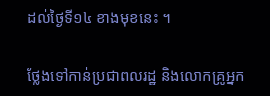ដល់ថ្ងៃទី១៤ ខាងមុខនេះ ។

ថ្លែងទៅកាន់ប្រជាពលរដ្ឋ និងលោកគ្រូអ្នក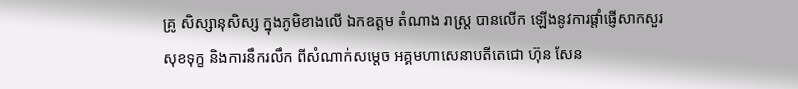គ្រូ សិស្សានុសិស្ស ក្នុងភូមិខាងលើ ឯកឧត្តម តំណាង រាស្ត្រ បានលើក ឡើងនូវការផ្តាំផ្ញើសាកសួរសុខទុក្ខ និងការនឹករលឹក ពីសំណាក់សម្តេច អគ្គមហាសេនាបតីតេជោ ហ៊ុន សែន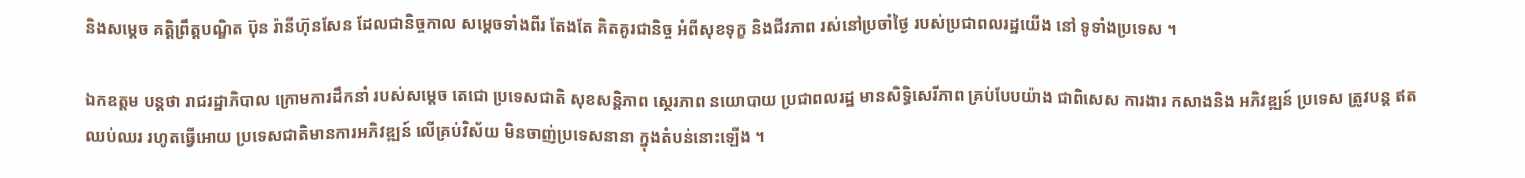និងសម្តេច គត្តិព្រឹត្តបណ្ឌិត ប៊ុន រ៉ានីហ៊ុនសែន ដែលជានិច្ចកាល សម្តេចទាំងពីរ តែងតែ គិតគូរជានិច្ច អំពីសុខទុក្ខ និងជីវភាព រស់នៅប្រចាំថ្ងៃ របស់ប្រជាពលរដ្ឋយើង នៅ ទូទាំងប្រទេស ។

ឯកឧត្តម បន្តថា រាជរដ្ឋាភិបាល ក្រោមការដឹកនាំ របស់សម្តេច តេជោ ប្រទេសជាតិ សុខសន្តិភាព ស្ថេរភាព នយោបាយ ប្រជាពលរដ្ឋ មានសិទ្ធិសេរីភាព គ្រប់បែបយ៉ាង ជាពិសេស ការងារ កសាងនិង អភិវឌ្ឍន៍ ប្រទេស ត្រូវបន្ត ឥតឈប់ឈរ រហូតធ្វើអោយ ប្រទេសជាតិមានការអភិវឌ្ឍន៍ លើគ្រប់វិស័យ មិនចាញ់ប្រទេសនានា ក្នុងតំបន់នោះឡើង ។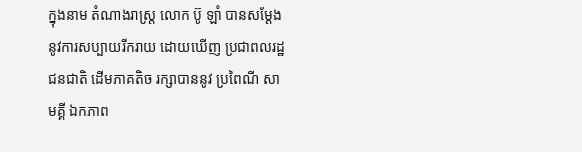ក្នុងនាម តំណាងរាស្ត្រ លោក ប៊ូ ឡាំ បានសម្តែង នូវការសប្បាយរីករាយ ដោយឃើញ ប្រជាពលរដ្ឋ ជនជាតិ ដើមភាគតិច រក្សាបាននូវ ប្រពៃណី សាមគ្គី ឯកភាព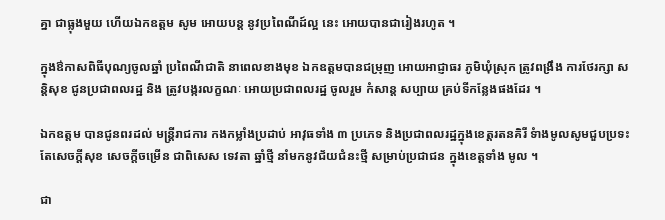គ្នា ជាធ្លុងមួយ ហើយឯកឧត្តម សូម អោយបន្ត នូវប្រពៃណីដ៍ល្អ នេះ អោយបានជារៀងរហូត ។

ក្នុងឳកាសពិធីបុណ្យចូលឆ្នាំ ប្រពៃណីជាតិ នាពេលខាងមុខ ឯកឧត្តមបានជម្រុញ អោយអាជ្ញាធរ ភូមិឃុំស្រុក ត្រូវពង្រឹង ការថែរក្សា សន្តិសុខ ជូនប្រជាពលរដ្ឋ និង ត្រូវបង្ករលក្ខណៈ អោយប្រជាពលរដ្ឋ ចូលរួម កំសាន្ត សប្បាយ គ្រប់ទីកន្លែងផងដែរ ។

ឯកឧត្តម បានជូនពរដល់ មន្ត្រីរាជការ កងកម្លាំងប្រដាប់ អាវុធទាំង ៣ ប្រភេទ និងប្រជាពលរដ្ឋក្នុងខេត្តរតនគិរី ទំាងមូលសូមជួបប្រទះតែសេចក្តីសុខ សេចក្តីចម្រើន ជាពិសេស ទេវតា ឆ្នាំថ្មី នាំមកនូវជ័យជំនះថ្មី សម្រាប់ប្រជាជន ក្នុងខេត្តទាំង មូល ។

ជា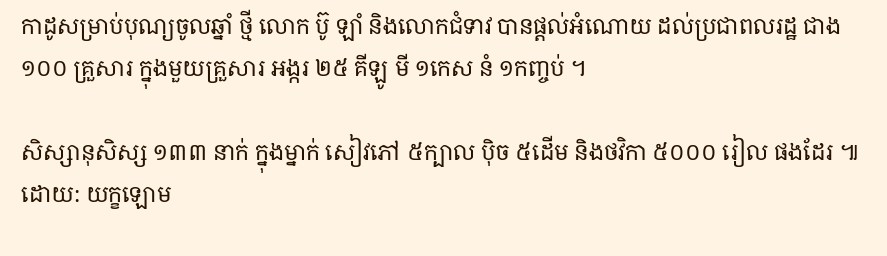កាដូសម្រាប់បុណ្យចូលឆ្នាំ ថ្មី លោក ប៊ូ ឡាំ និងលោកជំទាវ បានផ្តល់អំណោយ ដល់ប្រជាពលរដ្ឋ ជាង ១០០ គ្រួសារ ក្នុងមួយគ្រួសារ អង្ករ ២៥ គីឡូ មី ១កេស នំ ១កញ្ចប់ ។

សិស្សានុសិស្ស ១៣៣ នាក់ ក្នុងម្នាក់ សៀវភៅ ៥ក្បាល ប៉ិច ៥ដើម និងថវិកា ៥០០០ រៀល ផងដែរ ៕ដោយ: យក្ខឡោម